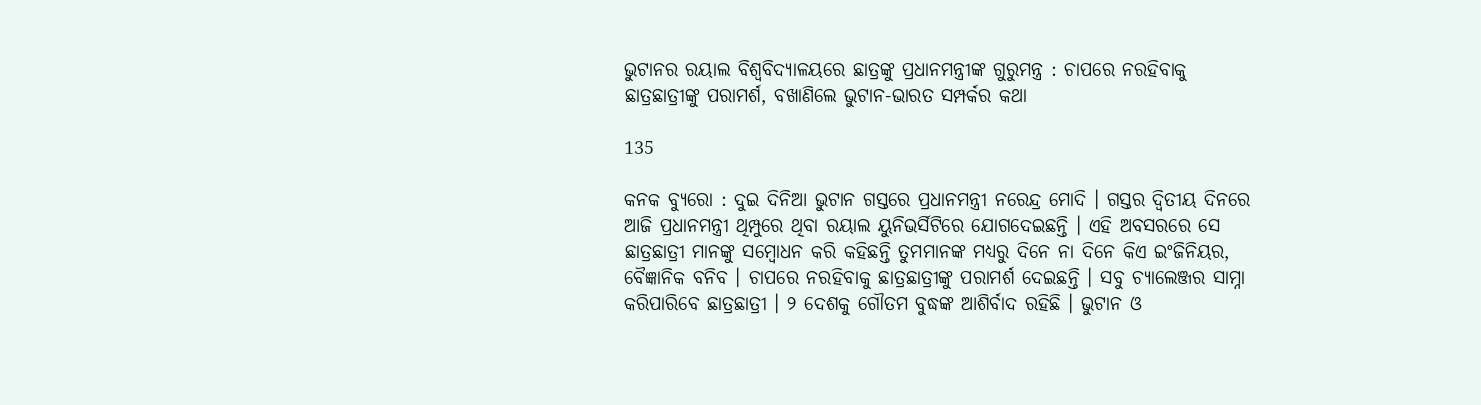ଭୁଟାନର ରୟାଲ ବିଶ୍ୱବିଦ୍ୟାଳୟରେ ଛାତ୍ରଙ୍କୁ ପ୍ରଧାନମନ୍ତ୍ରୀଙ୍କ ଗୁରୁମନ୍ତ୍ର : ଚାପରେ ନରହିବାକୁ ଛାତ୍ରଛାତ୍ରୀଙ୍କୁ ପରାମର୍ଶ, ବଖାଣିଲେ ଭୁଟାନ-ଭାରତ ସମ୍ପର୍କର କଥା

135

କନକ ବ୍ୟୁରୋ : ଦୁଇ ଦିନିଆ ଭୁଟାନ ଗସ୍ତରେ ପ୍ରଧାନମନ୍ତ୍ରୀ ନରେନ୍ଦ୍ର ମୋଦି । ଗସ୍ତର ଦ୍ୱିତୀୟ ଦିନରେ ଆଜି ପ୍ରଧାନମନ୍ତ୍ରୀ ଥିମ୍ପୁରେ ଥିବା ରୟାଲ ୟୁନିଭର୍ସିଟିରେ ଯୋଗଦେଇଛନ୍ତି । ଏହି ଅବସରରେ ସେ ଛାତ୍ରଛାତ୍ରୀ ମାନଙ୍କୁ ସମ୍ବୋଧନ କରି କହିଛନ୍ତି ତୁମମାନଙ୍କ ମଧ୍ୟରୁ ଦିନେ ନା ଦିନେ କିଏ ଇଂଜିନିୟର, ବୈଜ୍ଞାନିକ ବନିବ । ଚାପରେ ନରହିବାକୁ ଛାତ୍ରଛାତ୍ରୀଙ୍କୁ ପରାମର୍ଶ ଦେଇଛନ୍ତି । ସବୁ ଚ୍ୟାଲେଞ୍ଜର ସାମ୍ନା କରିପାରିବେ ଛାତ୍ରଛାତ୍ରୀ । ୨ ଦେଶକୁ ଗୌତମ ବୁଦ୍ଧଙ୍କ ଆଶିର୍ବାଦ ରହିଛି । ଭୁଟାନ ଓ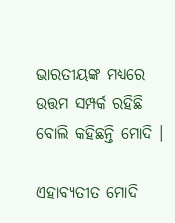ଭାରତୀୟଙ୍କ ମଧ୍ୟରେ ଉତ୍ତମ ସମ୍ପର୍କ ରହିଛି ବୋଲି କହିଛନ୍ତି ମୋଦି ।

ଏହାବ୍ୟତୀତ ମୋଦି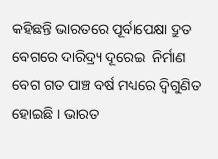କହିଛନ୍ତି ଭାରତରେ ପୂର୍ବାପେକ୍ଷା ଦ୍ରୁତ ବେଗରେ ଦାରିଦ୍ର୍ୟ ଦୂରେଇ  ନିର୍ମାଣ ବେଗ ଗତ ପାଞ୍ଚ ବର୍ଷ ମଧ୍ୟରେ ଦ୍ୱିଗୁଣିତ ହୋଇଛି । ଭାରତ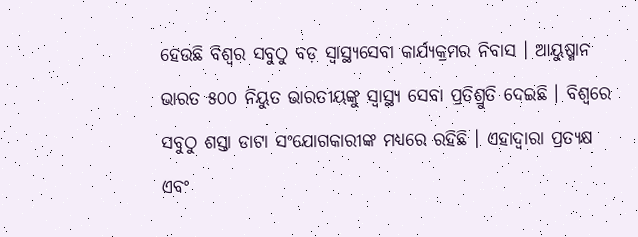ହେଉଛି ବିଶ୍ୱର ସବୁଠୁ ବଡ଼ ସ୍ୱାସ୍ଥ୍ୟସେବା କାର୍ଯ୍ୟକ୍ରମର ନିବାସ । ଆୟୁଷ୍ମାନ ଭାରତ ୫୦୦ ନିୟୁତ ଭାରତୀୟଙ୍କୁ ସ୍ୱାସ୍ଥ୍ୟ ସେବା ପ୍ରତିଶ୍ରୁତି ଦେଇଛି । ବିଶ୍ୱରେ ସବୁଠୁ ଶସ୍ତା ଡାଟା ସଂଯୋଗକାରୀଙ୍କ ମଧ୍ୟରେ ରହିଛି । ଏହାଦ୍ୱାରା ପ୍ରତ୍ୟକ୍ଷ ଏବଂ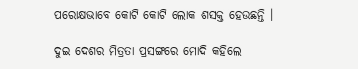ପରୋକ୍ଷଭାବେ କୋଟି କୋଟି ଲୋକ ଶସକ୍ତ ହେଉଛନ୍ତି ।

ଦୁଇ ଦେଶର ମିତ୍ରତା ପ୍ରସଙ୍ଗରେ ମୋଦି କହିଲେ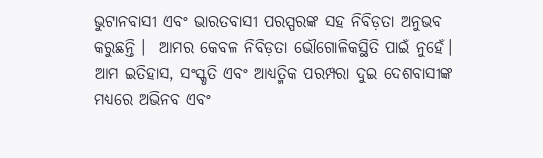ଭୁଟାନବାସୀ ଏବଂ ଭାରତବାସୀ ପରସ୍ପରଙ୍କ ସହ ନିବିଡ଼ତା ଅନୁଭବ କରୁଛନ୍ତି ।  ଆମର କେବଳ ନିବିଡ଼ତା ଭୌଗୋଳିକସ୍ଥିତି ପାଇଁ ନୁହେଁ। ଆମ ଇତିହାସ, ସଂସ୍କୃତି ଏବଂ ଆଧ୍ୟତ୍ମିକ ପରମ୍ପରା ଦୁଇ ଦେଶବାସୀଙ୍କ ମଧ୍ୟରେ ଅଭିନବ ଏବଂ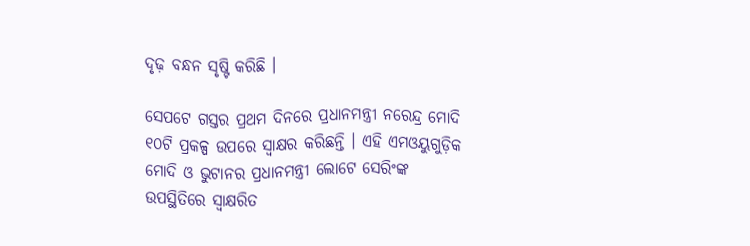ଦୃଢ଼ ବନ୍ଧନ ସୃଷ୍ଟି କରିଛି ।

ସେପଟେ ଗସ୍ତର ପ୍ରଥମ ଦିନରେ ପ୍ରଧାନମନ୍ତ୍ରୀ ନରେନ୍ଦ୍ର ମୋଦି ୧୦ଟି ପ୍ରକଳ୍ପ ଉପରେ ସ୍ୱାକ୍ଷର କରିଛନ୍ତି । ଏହି ଏମଓୟୁଗୁଡ଼ିକ ମୋଦି ଓ ଭୁଟାନର ପ୍ରଧାନମନ୍ତ୍ରୀ ଲୋଟେ ସେରିଂଙ୍କ ଉପସ୍ଥିତିରେ ସ୍ବାକ୍ଷରିତ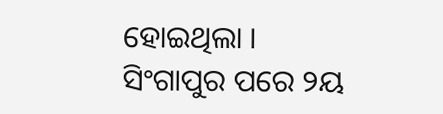ହୋଇଥିଲା । ସିଂଗାପୁର ପରେ ୨ୟ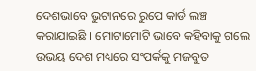ଦେଶଭାବେ ଭୁଟାନରେ ରୁପେ କାର୍ଡ ଲଞ୍ଚ କରାଯାଇଛି । ମୋଟାମୋଟି ଭାବେ କହିବାକୁ ଗଲେ ଉଭୟ ଦେଶ ମଧ୍ୟରେ ସଂପର୍କକୁ ମଜବୁତ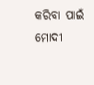କରିବା ପାଇଁ ମୋଦୀ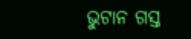ଭୁଟାନ ଗସ୍ତ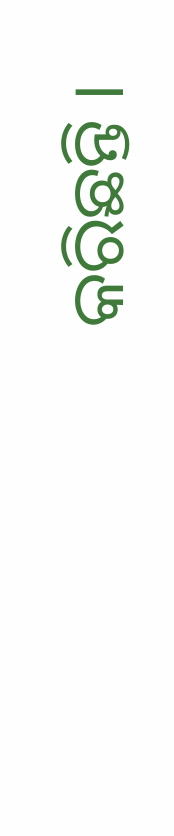କରିଛନ୍ତି ।